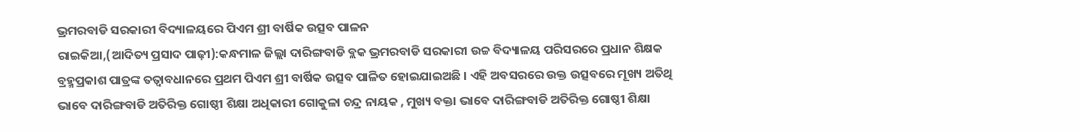ଭ୍ରମରବାଡି ସରକାରୀ ବିଦ୍ୟାଳୟରେ ପିଏମ ଶ୍ରୀ ବାର୍ଷିକ ଉତ୍ସବ ପାଳନ
ରାଇକିଆ,(ଆଦିତ୍ୟ ପ୍ରସାଦ ପାଢ଼ୀ):କନ୍ଧମାଳ ଜିଲ୍ଲା ଦାରିଙ୍ଗବାଡି ବ୍ଲକ ଭ୍ରମରବାଡି ସରକାରୀ ଉଚ୍ଚ ବିଦ୍ୟାଳୟ ପରିସରରେ ପ୍ରଧାନ ଶିକ୍ଷକ ବ୍ରହ୍ମପ୍ରକାଶ ପାତ୍ରଙ୍କ ତତ୍ଵାବଧାନରେ ପ୍ରଥମ ପିଏମ ଶ୍ରୀ ବାର୍ଷିକ ଉତ୍ସବ ପାଳିତ ହୋଇଯାଇଅଛି । ଏହି ଅବସରରେ ଉକ୍ତ ଉତ୍ସବରେ ମୂଖ୍ୟ ଅତିଥି ଭାବେ ଦାରିଙ୍ଗବାଡି ଅତିରିକ୍ତ ଗୋଷ୍ଠୀ ଶିକ୍ଷା ଅଧିକାରୀ ଗୋକୁଳା ଚନ୍ଦ୍ର ନାୟକ , ମୁଖ୍ୟ ବକ୍ତା ଭାବେ ଦାରିଙ୍ଗବାଡି ଅତିରିକ୍ତ ଗୋଷ୍ଠୀ ଶିକ୍ଷା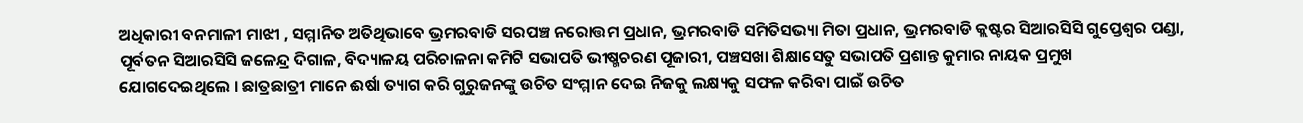ଅଧିକାରୀ ବନମାଳୀ ମାଝୀ , ସମ୍ମାନିତ ଅତିଥିଭାବେ ଭ୍ରମରବାଡି ସରପଞ୍ଚ ନରୋତ୍ତମ ପ୍ରଧାନ, ଭ୍ରମରବାଡି ସମିତିସଭ୍ୟା ମିତା ପ୍ରଧାନ, ଭ୍ରମରବାଡି କ୍ଲଷ୍ଟର ସିଆରସିସି ଗୁପ୍ତେଶ୍ଵର ପଣ୍ଡା, ପୂର୍ବତନ ସିଆରସିସି ଜଳେନ୍ଦ୍ର ଦିଗାଳ, ବିଦ୍ୟାଳୟ ପରିଚାଳନା କମିଟି ସଭାପତି ଭୀଷ୍ମଚରଣ ପୂଜାରୀ, ପଞ୍ଚସଖା ଶିକ୍ଷାସେତୁ ସଭାପତି ପ୍ରଶାନ୍ତ କୁମାର ନାୟକ ପ୍ରମୁଖ ଯୋଗଦେଇଥିଲେ । ଛାତ୍ରଛାତ୍ରୀ ମାନେ ଈର୍ଷା ତ୍ୟାଗ କରି ଗୁରୁଜନଙ୍କୁ ଉଚିତ ସଂମ୍ମାନ ଦେଇ ନିଜକୁ ଲକ୍ଷ୍ୟକୁ ସଫଳ କରିବା ପାଇଁ ଉଚିତ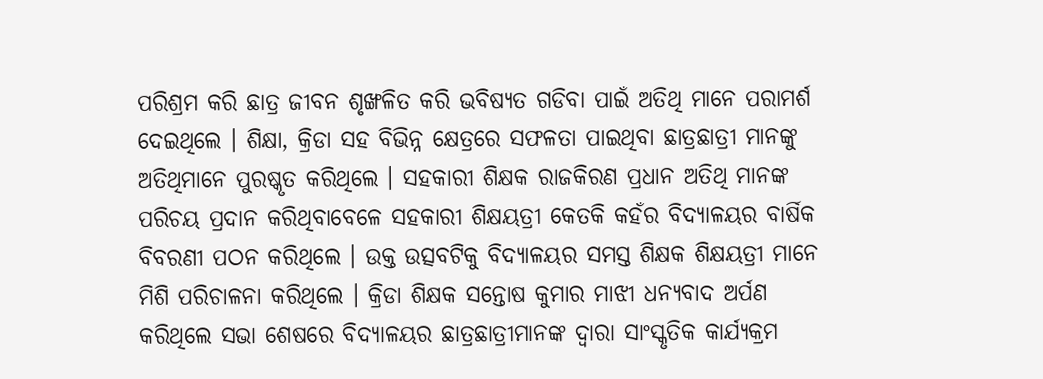ପରିଶ୍ରମ କରି ଛାତ୍ର ଜୀବନ ଶୃଙ୍ଖଳିତ କରି ଭବିଷ୍ୟତ ଗଡିବା ପାଇଁ ଅତିଥି ମାନେ ପରାମର୍ଶ ଦେଇଥିଲେ । ଶିକ୍ଷା, କ୍ରିଡା ସହ ବିଭିନ୍ନ କ୍ଷେତ୍ରରେ ସଫଳତା ପାଇଥିବା ଛାତ୍ରଛାତ୍ରୀ ମାନଙ୍କୁ ଅତିଥିମାନେ ପୁରଷ୍କୃତ କରିଥିଲେ । ସହକାରୀ ଶିକ୍ଷକ ରାଜକିରଣ ପ୍ରଧାନ ଅତିଥି ମାନଙ୍କ ପରିଚୟ ପ୍ରଦାନ କରିଥିବାବେଳେ ସହକାରୀ ଶିକ୍ଷୟତ୍ରୀ କେତକି କହଁର ବିଦ୍ୟାଳୟର ବାର୍ଷିକ ବିବରଣୀ ପଠନ କରିଥିଲେ । ଉକ୍ତ ଉତ୍ସବଟିକୁ ବିଦ୍ୟାଳୟର ସମସ୍ତ ଶିକ୍ଷକ ଶିକ୍ଷୟତ୍ରୀ ମାନେ ମିଶି ପରିଚାଳନା କରିଥିଲେ । କ୍ରିଡା ଶିକ୍ଷକ ସନ୍ତୋଷ କୁମାର ମାଝୀ ଧନ୍ୟବାଦ ଅର୍ପଣ କରିଥିଲେ ସଭା ଶେଷରେ ବିଦ୍ୟାଳୟର ଛାତ୍ରଛାତ୍ରୀମାନଙ୍କ ଦ୍ୱାରା ସାଂସ୍କୃତିକ କାର୍ଯ୍ୟକ୍ରମ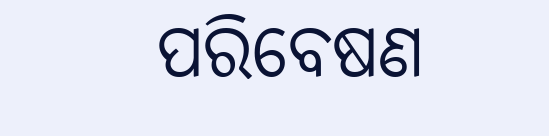ପରିବେଷଣ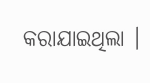କରାଯାଇଥିଲା ।